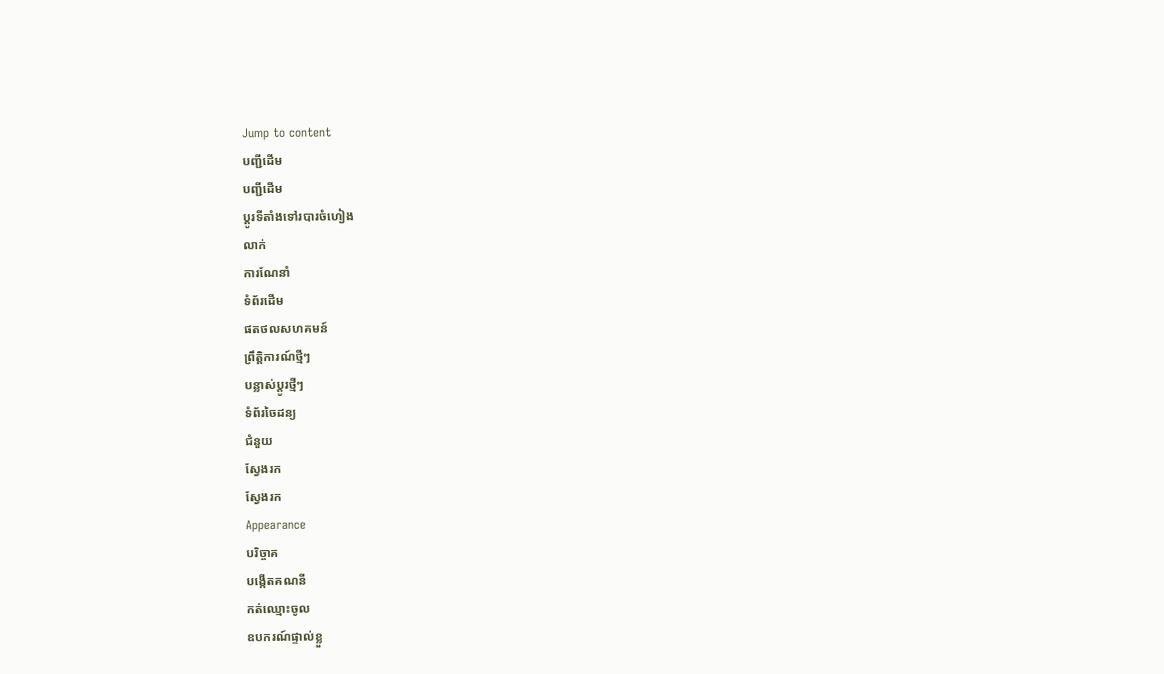Jump to content
បញ្ជីដើម
បញ្ជីដើម
ប្ដូរទីតាំងទៅរបារចំហៀង
លាក់
ការណែនាំ
ទំព័រដើម
ផតថលសហគមន៍
ព្រឹត្តិការណ៍ថ្មីៗ
បន្លាស់ប្ដូរថ្មីៗ
ទំព័រចៃដន្យ
ជំនួយ
ស្វែងរក
ស្វែងរក
Appearance
បរិច្ចាគ
បង្កើតគណនី
កត់ឈ្មោះចូល
ឧបករណ៍ផ្ទាល់ខ្លួ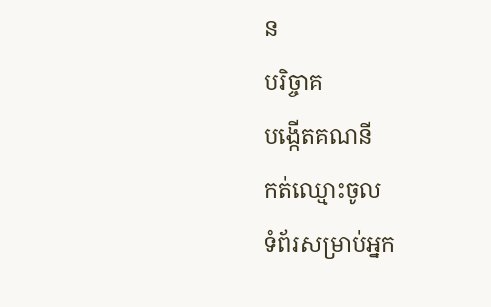ន
បរិច្ចាគ
បង្កើតគណនី
កត់ឈ្មោះចូល
ទំព័រសម្រាប់អ្នក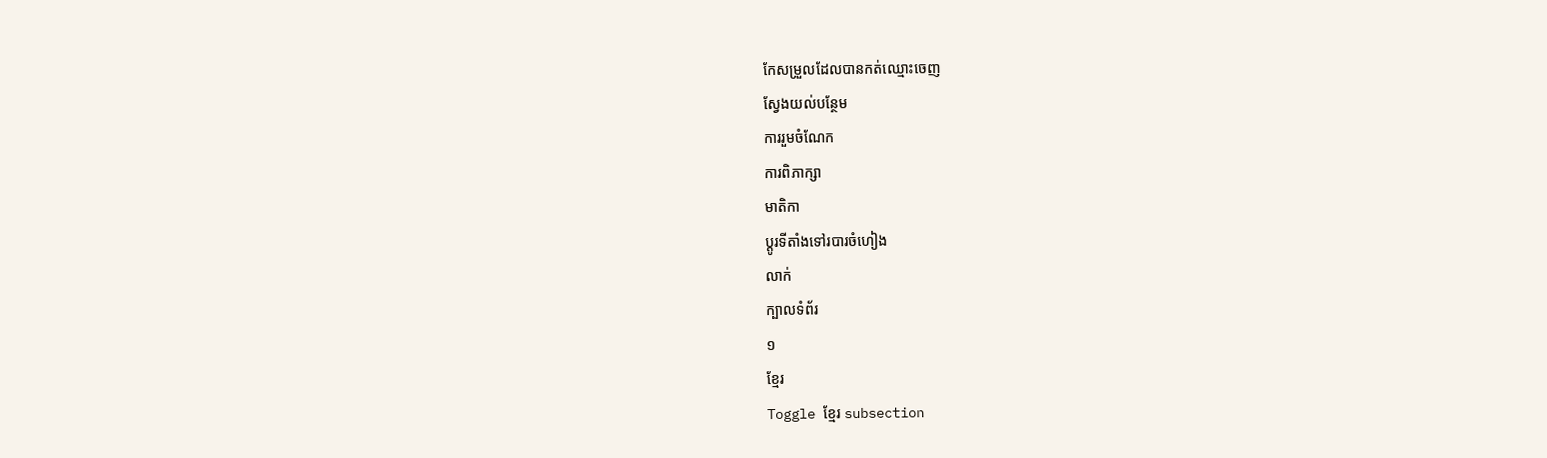កែសម្រួលដែលបានកត់ឈ្មោះចេញ
ស្វែងយល់បន្ថែម
ការរួមចំណែក
ការពិភាក្សា
មាតិកា
ប្ដូរទីតាំងទៅរបារចំហៀង
លាក់
ក្បាលទំព័រ
១
ខ្មែរ
Toggle ខ្មែរ subsection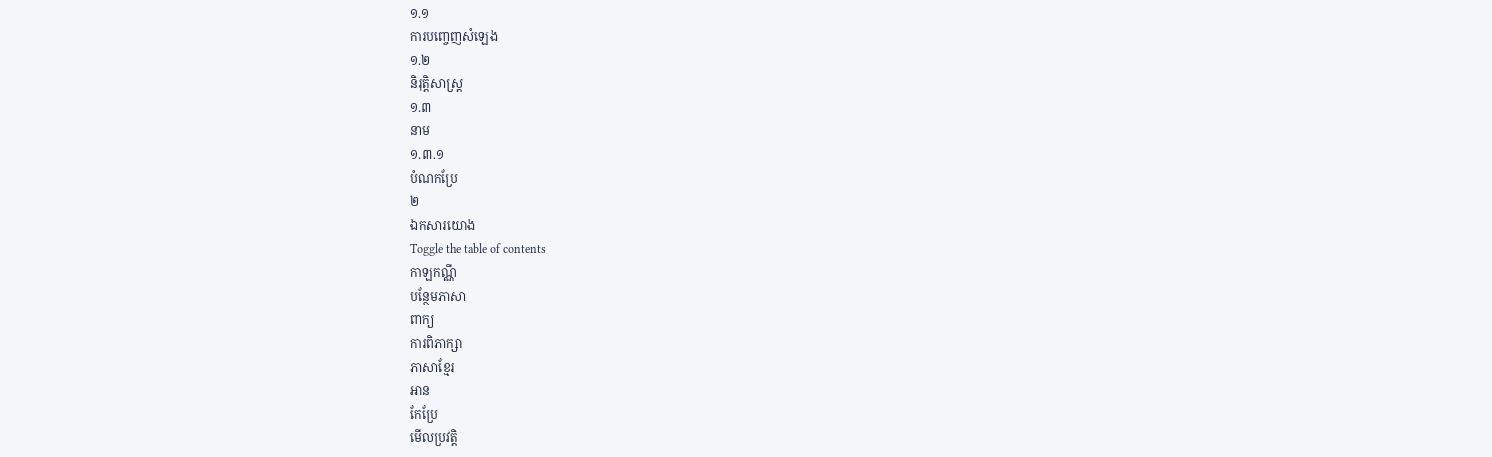១.១
ការបញ្ចេញសំឡេង
១.២
និរុត្តិសាស្ត្រ
១.៣
នាម
១.៣.១
បំណកប្រែ
២
ឯកសារយោង
Toggle the table of contents
កាឡកណ្ណី
បន្ថែមភាសា
ពាក្យ
ការពិភាក្សា
ភាសាខ្មែរ
អាន
កែប្រែ
មើលប្រវត្តិ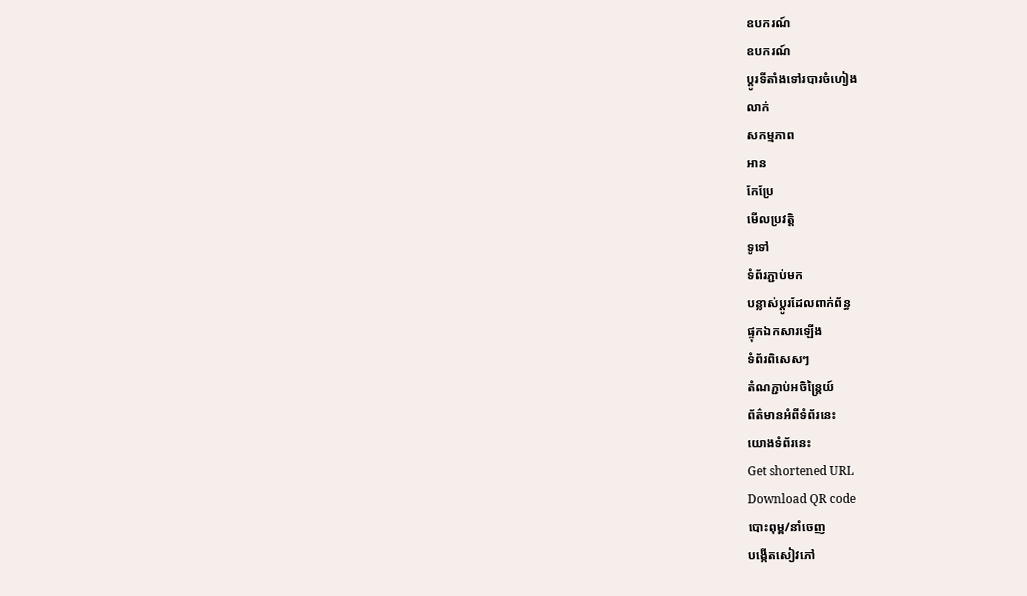ឧបករណ៍
ឧបករណ៍
ប្ដូរទីតាំងទៅរបារចំហៀង
លាក់
សកម្មភាព
អាន
កែប្រែ
មើលប្រវត្តិ
ទូទៅ
ទំព័រភ្ជាប់មក
បន្លាស់ប្ដូរដែលពាក់ព័ន្ធ
ផ្ទុកឯកសារឡើង
ទំព័រពិសេសៗ
តំណភ្ជាប់អចិន្ត្រៃយ៍
ព័ត៌មានអំពីទំព័រនេះ
យោងទំព័រនេះ
Get shortened URL
Download QR code
បោះពុម្ព/នាំចេញ
បង្កើតសៀវភៅ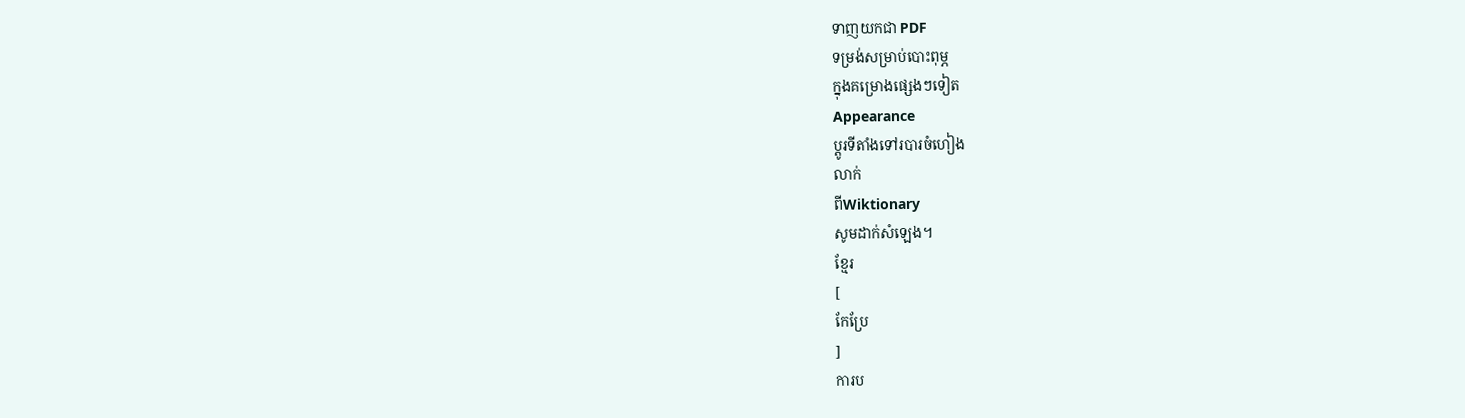ទាញយកជា PDF
ទម្រង់សម្រាប់បោះពុម្ភ
ក្នុងគម្រោងផ្សេងៗទៀត
Appearance
ប្ដូរទីតាំងទៅរបារចំហៀង
លាក់
ពីWiktionary
សូមដាក់សំឡេង។
ខ្មែរ
[
កែប្រែ
]
ការប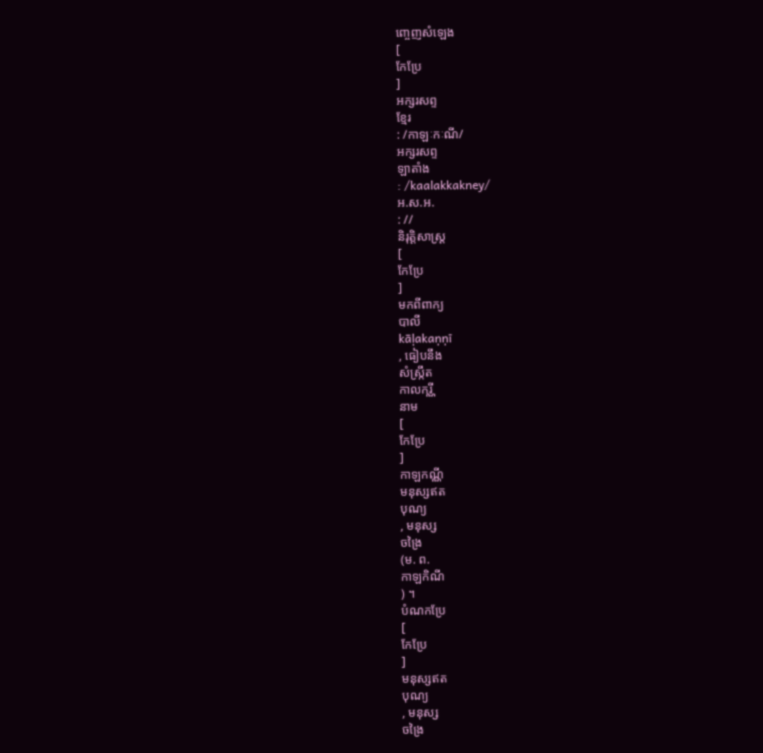ញ្ចេញសំឡេង
[
កែប្រែ
]
អក្សរសព្ទ
ខ្មែរ
: /កាឡៈកៈណី/
អក្សរសព្ទ
ឡាតាំង
: /kaalakkakney/
អ.ស.អ.
: //
និរុត្តិសាស្ត្រ
[
កែប្រែ
]
មកពីពាក្យ
បាលី
kāḷakaṇṇī
, ធៀបនឹង
សំស្ក្រឹត
កាលករ្ណី
នាម
[
កែប្រែ
]
កាឡកណ្ណី
មនុស្សឥត
បុណ្យ
, មនុស្ស
ចង្រៃ
(ម. ព.
កាឡកិណី
) ។
បំណកប្រែ
[
កែប្រែ
]
មនុស្សឥត
បុណ្យ
, មនុស្ស
ចង្រៃ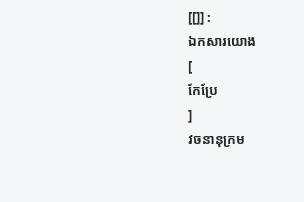[[]] :
ឯកសារយោង
[
កែប្រែ
]
វចនានុក្រម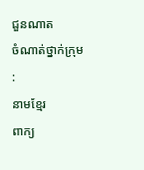ជួនណាត
ចំណាត់ថ្នាក់ក្រុម
:
នាមខ្មែរ
ពាក្យ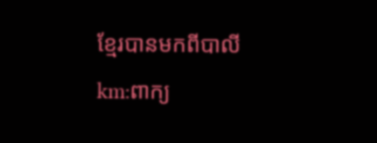ខ្មែរបានមកពីបាលី
km:ពាក្យ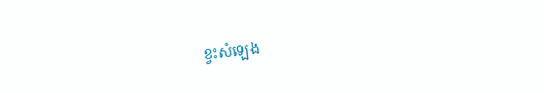ខ្វះសំឡេង